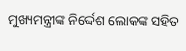ମୁଖ୍ୟମନ୍ତ୍ରୀଙ୍କ ନିର୍ଦ୍ଦେଶ ଲୋକଙ୍କ ସହିତ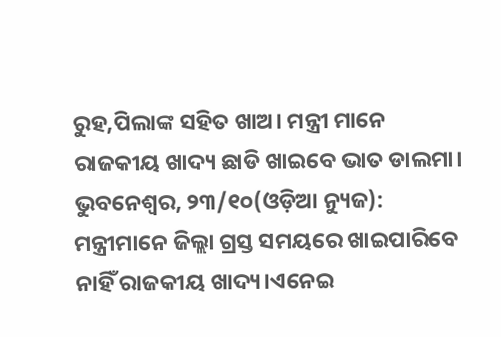ରୁହ,ପିଲାଙ୍କ ସହିତ ଖାଅ। ମନ୍ତ୍ରୀ ମାନେ ରାଜକୀୟ ଖାଦ୍ୟ ଛାଡି ଖାଇବେ ଭାତ ଡାଲମା।
ଭୁବନେଶ୍ୱର, ୨୩/୧୦(ଓଡ଼ିଆ ନ୍ୟୁଜ): ମନ୍ତ୍ରୀମାନେ ଜିଲ୍ଲା ଗ୍ରସ୍ତ ସମୟରେ ଖାଇପାରିବେ ନାହିଁ ରାଜକୀୟ ଖାଦ୍ୟ।ଏନେଇ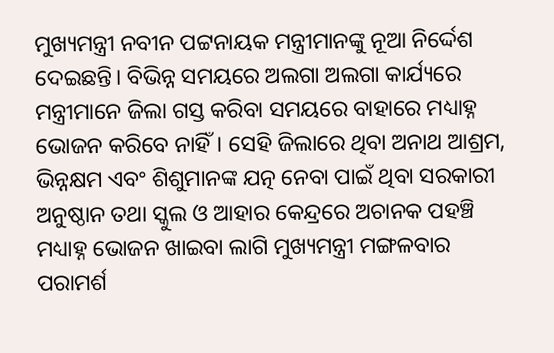ମୁଖ୍ୟମନ୍ତ୍ରୀ ନବୀନ ପଟ୍ଟନାୟକ ମନ୍ତ୍ରୀମାନଙ୍କୁ ନୂଆ ନିର୍ଦ୍ଦେଶ ଦେଇଛନ୍ତି। ବିଭିନ୍ନ ସମୟରେ ଅଲଗା ଅଲଗା କାର୍ଯ୍ୟରେ ମନ୍ତ୍ରୀମାନେ ଜିଲା ଗସ୍ତ କରିବା ସମୟରେ ବାହାରେ ମଧ୍ୟାହ୍ନ ଭୋଜନ କରିବେ ନାହିଁ। ସେହି ଜିଲାରେ ଥିବା ଅନାଥ ଆଶ୍ରମ, ଭିନ୍ନକ୍ଷମ ଏବଂ ଶିଶୁମାନଙ୍କ ଯତ୍ନ ନେବା ପାଇଁ ଥିବା ସରକାରୀ ଅନୁଷ୍ଠାନ ତଥା ସ୍କୁଲ ଓ ଆହାର କେନ୍ଦ୍ରରେ ଅଚାନକ ପହଞ୍ଚି ମଧ୍ୟାହ୍ନ ଭୋଜନ ଖାଇବା ଲାଗି ମୁଖ୍ୟମନ୍ତ୍ରୀ ମଙ୍ଗଳବାର ପରାମର୍ଶ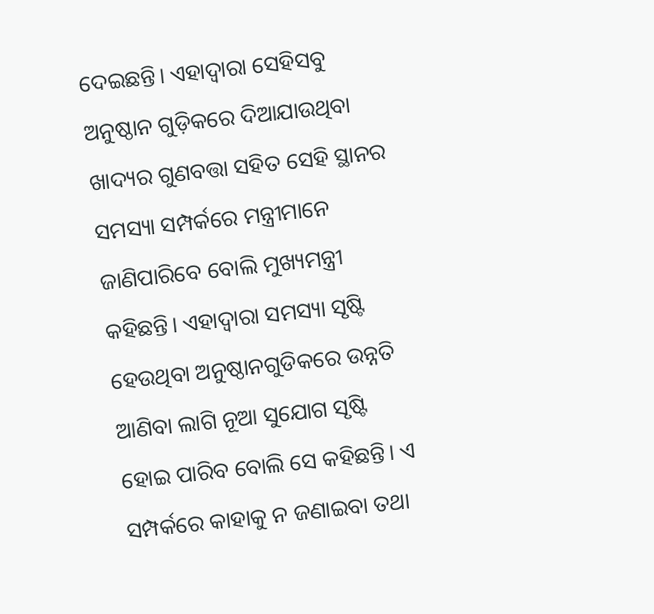ଦେଇଛନ୍ତି। ଏହାଦ୍ୱାରା ସେହିସବୁ ଅନୁଷ୍ଠାନ ଗୁଡ଼ିକରେ ଦିଆଯାଉଥିବା ଖାଦ୍ୟର ଗୁଣବତ୍ତା ସହିତ ସେହି ସ୍ଥାନର ସମସ୍ୟା ସମ୍ପର୍କରେ ମନ୍ତ୍ରୀମାନେ ଜାଣିପାରିବେ ବୋଲି ମୁଖ୍ୟମନ୍ତ୍ରୀ କହିଛନ୍ତି। ଏହାଦ୍ୱାରା ସମସ୍ୟା ସୃଷ୍ଟି ହେଉଥିବା ଅନୁଷ୍ଠାନଗୁଡିକରେ ଉନ୍ନତି ଆଣିବା ଲାଗି ନୂଆ ସୁଯୋଗ ସୃଷ୍ଟି ହୋଇ ପାରିବ ବୋଲି ସେ କହିଛନ୍ତି। ଏ ସମ୍ପର୍କରେ କାହାକୁ ନ ଜଣାଇବା ତଥା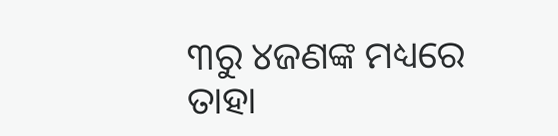୩ରୁ ୪ଜଣଙ୍କ ମଧ୍ୟରେ ତାହା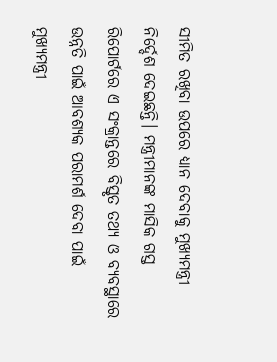ସୀମିତ ରଖିବା ଉପରେ ଧ୍ୟାନ ଦେବାକୁ ମୁଖ୍ୟମନ୍ତ୍ରୀ ନିର୍ଦ୍ଦେଶ ଦେଇଛନ୍ତି। ମନ୍ତ୍ରୀମାନଙ୍କ ମାସିକ ଗସ୍ତ ରିପୋର୍ଟରେ ଏ ସଂକ୍ରାନ୍ତରେ ବିସ୍ତୃତ ତଥ୍ୟ ଓ ବ୍ୟବସ୍ଥାରେ ଉନ୍ନତି ପାଇଁ ଆବଶ୍ୟକ ପରାମର୍ଶ ଦେବା ପାଇଁ ମୁଖ୍ୟମନ୍ତ୍ରୀ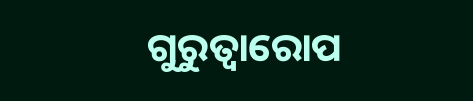ଗୁରୁତ୍ୱାରୋପ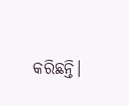କରିଛନ୍ତି।